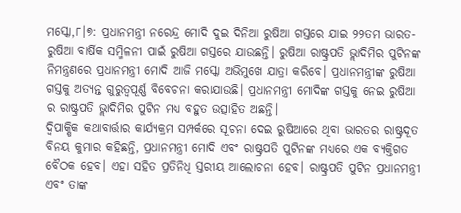ମସ୍କୋ,୮।୭: ପ୍ରଧାନମନ୍ତ୍ରୀ ନରେନ୍ଦ୍ର ମୋଦି ଦୁଇ ଦିନିଆ ରୁଷିଆ ଗସ୍ତରେ ଯାଇ ୨୨ତମ ଭାରତ-ରୁଷିଆ ବାର୍ଷିକ ସମ୍ମିଳନୀ ପାଇଁ ରୁଷିଆ ଗସ୍ତରେ ଯାଉଛନ୍ତି। ରୁଷିଆ ରାଷ୍ଟ୍ରପତି ଭ୍ଲାଦିମିର ପୁଟିନଙ୍କ ନିମନ୍ତ୍ରଣରେ ପ୍ରଧାନମନ୍ତ୍ରୀ ମୋଦି ଆଜି ମସ୍କୋ ଅଭିମୁଖେ ଯାତ୍ରା କରିବେ। ପ୍ରଧାନମନ୍ତ୍ରୀଙ୍କ ରୁଷିଆ ଗସ୍ତକୁ ଅତ୍ୟନ୍ତ ଗୁରୁତ୍ୱପୂର୍ଣ୍ଣ ବିବେଚନା କରାଯାଉଛି। ପ୍ରଧାନମନ୍ତ୍ରୀ ମୋଦିଙ୍କ ଗସ୍ତକୁ ନେଇ ରୁଷିଆ ର ରାଷ୍ଟ୍ରପତି ଭ୍ଲାଦିମିର ପୁଟିନ ମଧ୍ୟ ବହୁତ ଉତ୍ସାହିତ ଅଛନ୍ତି।
ଦ୍ୱିପାକ୍ଷିକ କଥାବାର୍ତ୍ତାର କାର୍ଯ୍ୟକ୍ରମ ସମ୍ପର୍କରେ ସୂଚନା ଦେଇ ରୁଷିଆରେ ଥିବା ଭାରତର ରାଷ୍ଟ୍ରଦୂତ ବିନୟ କୁମାର କହିଛନ୍ତି, ପ୍ରଧାନମନ୍ତ୍ରୀ ମୋଦି ଏବଂ ରାଷ୍ଟ୍ରପତି ପୁଟିନଙ୍କ ମଧ୍ୟରେ ଏକ ବ୍ୟକ୍ତିଗତ ବୈଠକ ହେବ। ଏହା ସହିତ ପ୍ରତିନିଧି ସ୍ତରୀୟ ଆଲୋଚନା ହେବ। ରାଷ୍ଟ୍ରପତି ପୁଟିନ ପ୍ରଧାନମନ୍ତ୍ରୀ ଏବଂ ତାଙ୍କ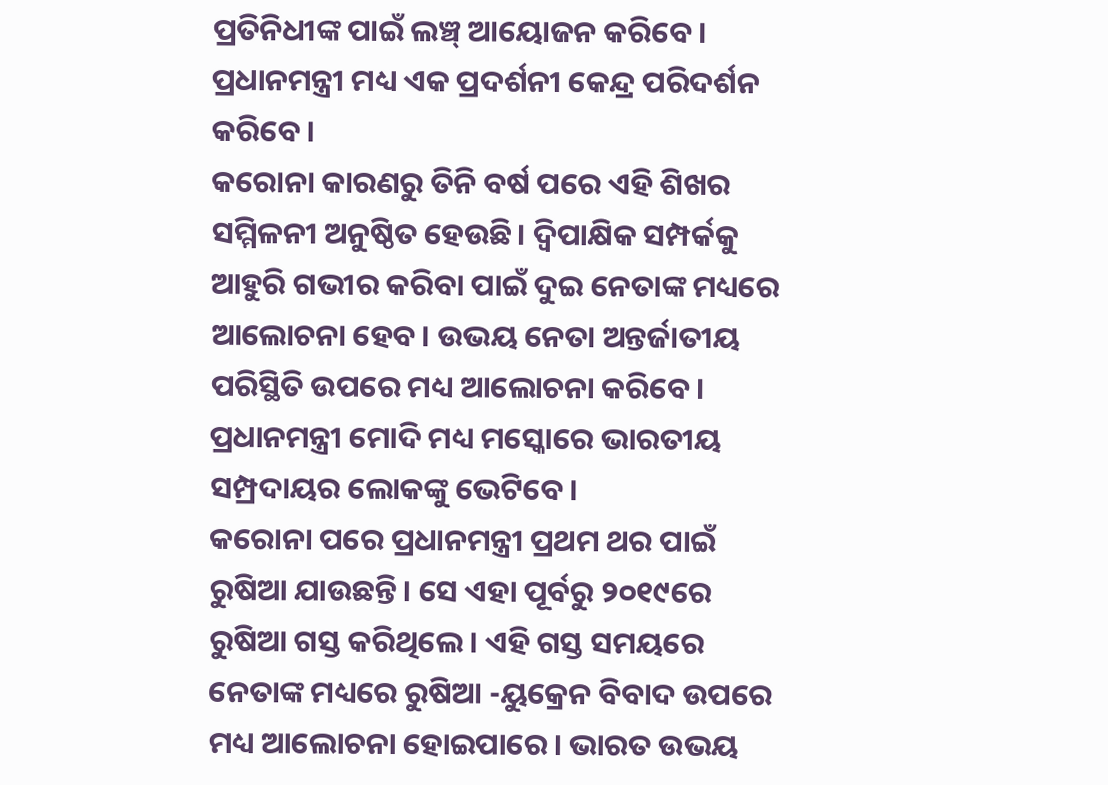ପ୍ରତିନିଧୀଙ୍କ ପାଇଁ ଲଞ୍ଚ୍ ଆୟୋଜନ କରିବେ। ପ୍ରଧାନମନ୍ତ୍ରୀ ମଧ୍ୟ ଏକ ପ୍ରଦର୍ଶନୀ କେନ୍ଦ୍ର ପରିଦର୍ଶନ କରିବେ।
କରୋନା କାରଣରୁ ତିନି ବର୍ଷ ପରେ ଏହି ଶିଖର ସମ୍ମିଳନୀ ଅନୁଷ୍ଠିତ ହେଉଛି। ଦ୍ୱିପାକ୍ଷିକ ସମ୍ପର୍କକୁ ଆହୁରି ଗଭୀର କରିବା ପାଇଁ ଦୁଇ ନେତାଙ୍କ ମଧ୍ୟରେ ଆଲୋଚନା ହେବ। ଉଭୟ ନେତା ଅନ୍ତର୍ଜାତୀୟ ପରିସ୍ଥିତି ଉପରେ ମଧ୍ୟ ଆଲୋଚନା କରିବେ। ପ୍ରଧାନମନ୍ତ୍ରୀ ମୋଦି ମଧ୍ୟ ମସ୍କୋରେ ଭାରତୀୟ ସମ୍ପ୍ରଦାୟର ଲୋକଙ୍କୁ ଭେଟିବେ।
କରୋନା ପରେ ପ୍ରଧାନମନ୍ତ୍ରୀ ପ୍ରଥମ ଥର ପାଇଁ ରୁଷିଆ ଯାଉଛନ୍ତି। ସେ ଏହା ପୂର୍ବରୁ ୨୦୧୯ରେ ରୁଷିଆ ଗସ୍ତ କରିଥିଲେ। ଏହି ଗସ୍ତ ସମୟରେ ନେତାଙ୍କ ମଧ୍ୟରେ ରୁଷିଆ -ୟୁକ୍ରେନ ବିବାଦ ଉପରେ ମଧ୍ୟ ଆଲୋଚନା ହୋଇପାରେ। ଭାରତ ଉଭୟ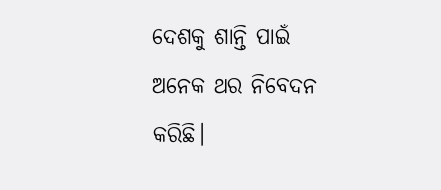ଦେଶକୁ ଶାନ୍ତି ପାଇଁ ଅନେକ ଥର ନିବେଦନ କରିଛି।